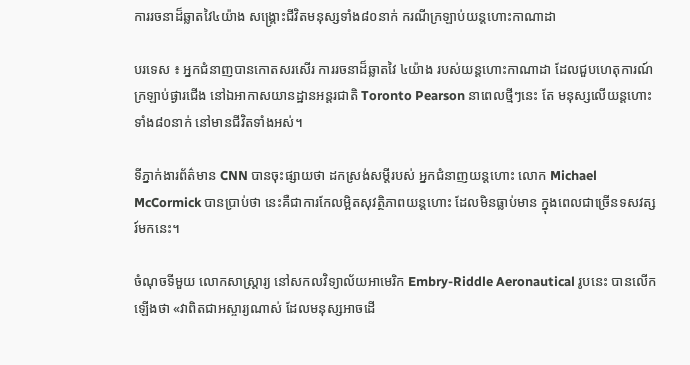ការរចនាដ៏ឆ្លាតវៃ៤យ៉ាង សង្គ្រោះជីវិតមនុស្សទាំង៨០នាក់ ករណីក្រឡាប់យន្តហោះកាណាដា

បរទេស ៖ អ្នកជំនាញបានកោតសរសើរ ការរចនាដ៏ឆ្លាតវៃ ៤យ៉ាង របស់យន្តហោះកាណាដា ដែលជួបហេតុការណ៍ក្រឡាប់ផ្ងារជើង នៅឯអាកាសយានដ្ឋានអន្តរជាតិ Toronto Pearson នាពេលថ្មីៗនេះ តែ មនុស្សលើយន្តហោះ ទាំង៨០នាក់ នៅមានជីវិតទាំងអស់។

ទីភ្នាក់ងារព័ត៌មាន CNN បានចុះផ្សាយថា ដកស្រង់សម្តីរបស់ អ្នកជំនាញយន្តហោះ លោក Michael McCormick បានប្រាប់ថា នេះគឺជាការកែលម្អិតសុវត្ថិភាពយន្តហោះ ដែលមិនធ្លាប់មាន ក្នុងពេលជាច្រើនទសវត្សរ៍មកនេះ។

ចំណុចទីមួយ លោកសាស្ត្រារ្យ នៅសកលវិទ្យាល័យអាមេរិក Embry-Riddle Aeronautical រូបនេះ បានលើកឡើងថា «វាពិតជាអស្ចារ្យណាស់ ដែលមនុស្សអាចដើ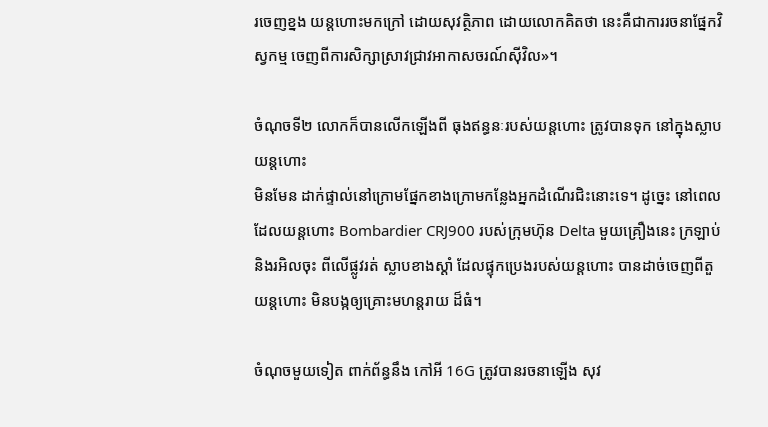រចេញខ្នង យន្តហោះមកក្រៅ ដោយសុវត្ថិភាព ដោយលោកគិតថា នេះគឺជាការរចនាផ្នែកវិស្វកម្ម ចេញពីការសិក្សាស្រាវជ្រាវអាកាសចរណ៍ស៊ីវិល»។

ចំណុចទី២ លោកក៏បានលើកឡើងពី ធុងឥន្ធនៈរបស់យន្តហោះ ត្រូវបានទុក នៅក្នុងស្លាបយន្តហោះ
មិនមែន ដាក់ផ្ទាល់នៅក្រោមផ្នែកខាងក្រោមកន្លែងអ្នកដំណើរជិះនោះទេ។ ដូច្នេះ នៅពេលដែលយន្តហោះ Bombardier CRJ900 របស់ក្រុមហ៊ុន Delta មួយគ្រឿងនេះ ក្រឡាប់ និងរអិលចុះ ពីលើផ្លូវរត់ ស្លាបខាងស្តាំ ដែលផ្ទុកប្រេងរបស់យន្តហោះ បានដាច់ចេញពីតួយន្តហោះ មិនបង្កឲ្យគ្រោះមហន្តរាយ ដ៏ធំ។

ចំណុចមួយទៀត ពាក់ព័ន្ធនឹង កៅអី 16G ត្រូវបានរចនាឡើង សុវ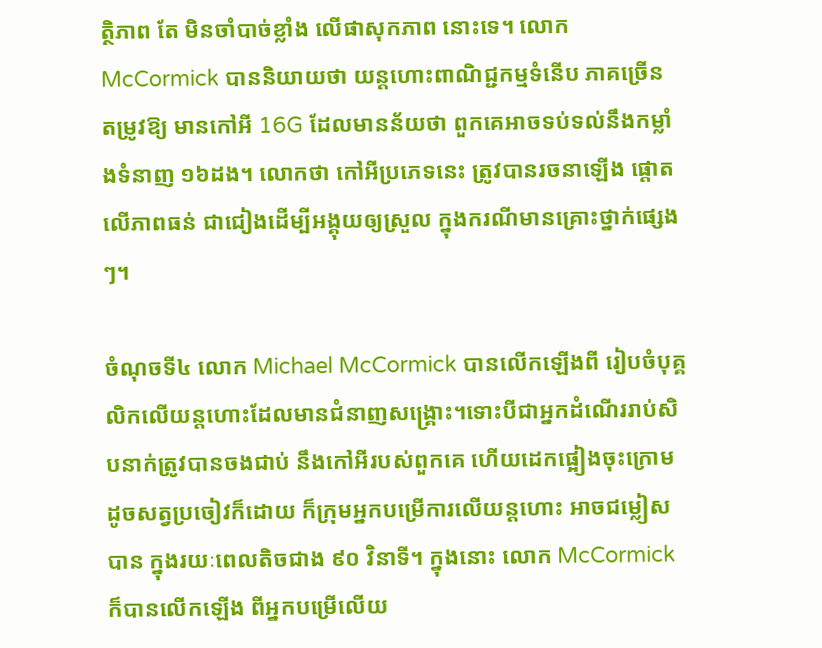ត្ថិភាព តែ មិនចាំបាច់ខ្លាំង លើផាសុកភាព នោះទេ។ លោក McCormick បាននិយាយថា យន្តហោះពាណិជ្ជកម្មទំនើប ភាគច្រើន តម្រូវឱ្យ មានកៅអី 16G ដែលមានន័យថា ពួកគេអាចទប់ទល់នឹងកម្លាំងទំនាញ ១៦ដង។ លោកថា កៅអីប្រភេទនេះ ត្រូវបានរចនាឡើង ផ្តោតលើភាពធន់ ជាជៀងដើម្បីអង្គុយឲ្យស្រួល ក្នុងករណីមានគ្រោះថ្នាក់ផ្សេងៗ។

ចំណុចទី៤ លោក Michael McCormick បានលើកឡើងពី រៀបចំបុគ្គលិកលើយន្តហោះដែលមានជំនាញសង្គ្រោះ។ទោះបីជាអ្នកដំណើររាប់សិបនាក់ត្រូវបានចងជាប់ នឹងកៅអីរបស់ពួកគេ ហើយដេកផ្អៀងចុះក្រោម ដូចសត្វប្រចៀវក៏ដោយ ក៏ក្រុមអ្នកបម្រើការលើយន្តហោះ អាចជម្លៀសបាន ក្នុងរយៈពេលតិចជាង ៩០ វិនាទី។ ក្នុងនោះ លោក McCormick ក៏បានលើកឡើង ពីអ្នកបម្រើលើយ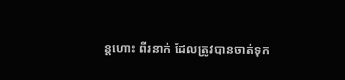ន្តហោះ ពីរនាក់ ដែលត្រូវបានចាត់ទុក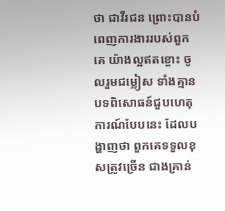ថា ជាវីរជន ព្រោះបានបំពេញការងាររបស់ពួកគេ យ៉ាងល្អឥតខ្ចោះ ចូលរួមជម្លៀស ទាំងគ្មានបទពិសោធន៍ជួបហេតុការណ៍បែបនេះ ដែលបង្ហាញថា ពួកគេទទួលខុសត្រូវច្រើន ជាងគ្រាន់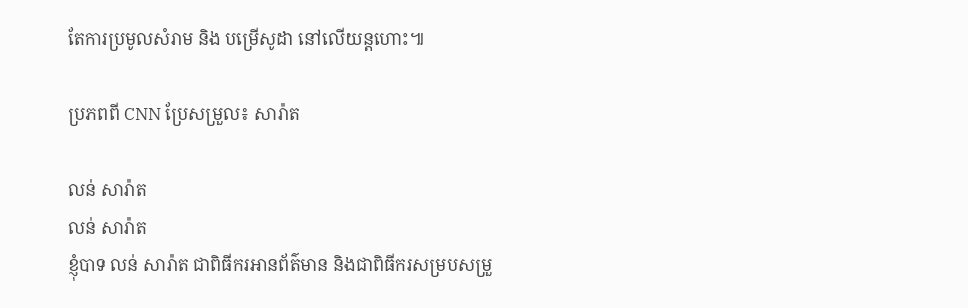តែការប្រមូលសំរាម និង បម្រើសូដា នៅលើយន្តហោះ៕

ប្រភពពី CNN ប្រែសម្រួល៖ សារ៉ាត

លន់ សារ៉ាត
លន់ សារ៉ាត
ខ្ញុំបាទ លន់ សារ៉ាត ជាពិធីករអានព័ត៌មាន និងជាពិធីករសម្របសម្រួ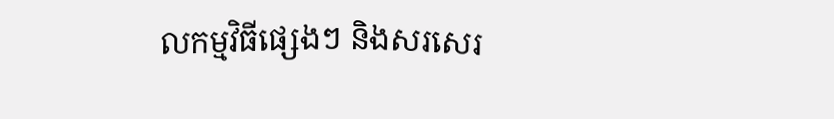លកម្មវិធីផ្សេងៗ និងសរសេរ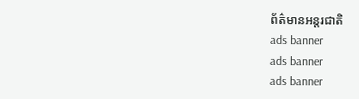ព័ត៌មានអន្តរជាតិ
ads banner
ads banner
ads banner